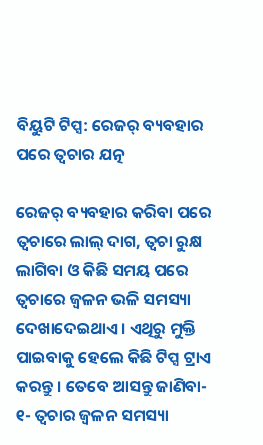ବିୟୁଟି ଟିପ୍ସ: ରେଜର୍ ବ୍ୟବହାର ପରେ ତ୍ୱଚାର ଯତ୍ନ

ରେଜର୍ ବ୍ୟବହାର କରିବା ପରେ ତ୍ୱଚାରେ ଲାଲ୍ ଦାଗ, ତ୍ୱଚା ରୁକ୍ଷ ଲାଗିବା ଓ କିଛି ସମୟ ପରେ ତ୍ୱଚାରେ ଜ୍ୱଳନ ଭଳି ସମସ୍ୟା ଦେଖାଦେଇଥାଏ । ଏଥିରୁ ମୁକ୍ତି ପାଇବାକୁ ହେଲେ କିଛି ଟିପ୍ସ ଟ୍ରାଏ କରନ୍ତୁ । ତେବେ ଆସନ୍ତୁ ଜାଣିବା-
୧- ତ୍ୱଚାର ଜ୍ୱଳନ ସମସ୍ୟା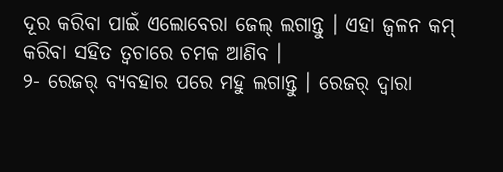ଦୂର କରିବା ପାଇଁ ଏଲୋବେରା ଜେଲ୍ ଲଗାନ୍ତୁ । ଏହା ଜ୍ୱଳନ କମ୍ କରିବା ସହିତ ତ୍ୱଚାରେ ଚମକ ଆଣିବ ।
୨- ରେଜର୍ ବ୍ୟବହାର ପରେ ମହୁ ଲଗାନ୍ତୁ । ରେଜର୍ ଦ୍ୱାରା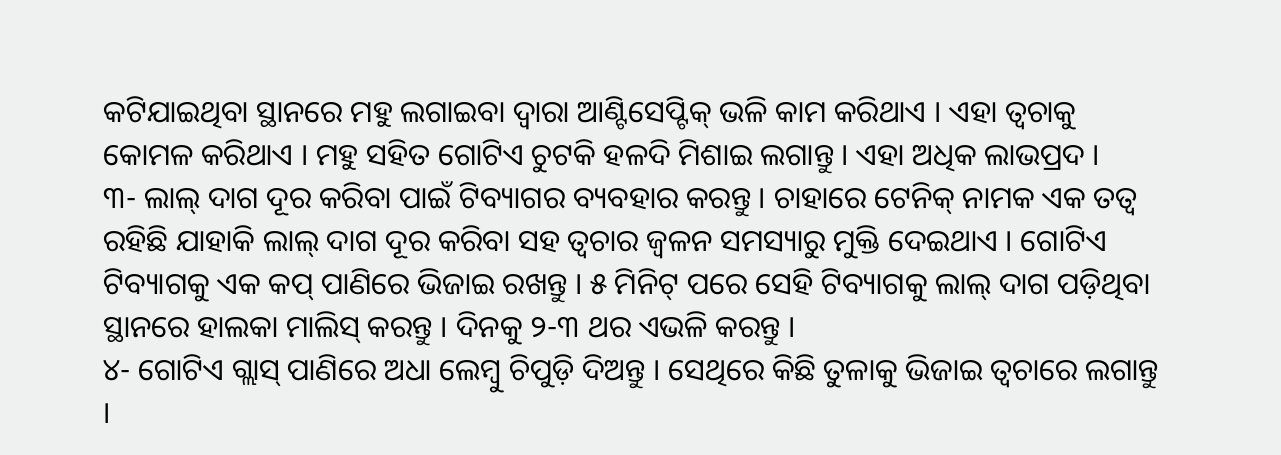କଟିଯାଇଥିବା ସ୍ଥାନରେ ମହୁ ଲଗାଇବା ଦ୍ୱାରା ଆଣ୍ଟିସେପ୍ଟିକ୍ ଭଳି କାମ କରିଥାଏ । ଏହା ତ୍ୱଚାକୁ କୋମଳ କରିଥାଏ । ମହୁ ସହିତ ଗୋଟିଏ ଚୁଟକି ହଳଦି ମିଶାଇ ଲଗାନ୍ତୁ । ଏହା ଅଧିକ ଲାଭପ୍ରଦ ।
୩- ଲାଲ୍ ଦାଗ ଦୂର କରିବା ପାଇଁ ଟିବ୍ୟାଗର ବ୍ୟବହାର କରନ୍ତୁ । ଚାହାରେ ଟେନିକ୍ ନାମକ ଏକ ତତ୍ୱ ରହିଛି ଯାହାକି ଲାଲ୍ ଦାଗ ଦୂର କରିବା ସହ ତ୍ୱଚାର ଜ୍ୱଳନ ସମସ୍ୟାରୁ ମୁକ୍ତି ଦେଇଥାଏ । ଗୋଟିଏ ଟିବ୍ୟାଗକୁ ଏକ କପ୍ ପାଣିରେ ଭିଜାଇ ରଖନ୍ତୁ । ୫ ମିନିଟ୍ ପରେ ସେହି ଟିବ୍ୟାଗକୁ ଲାଲ୍ ଦାଗ ପଡ଼ିଥିବା ସ୍ଥାନରେ ହାଲକା ମାଲିସ୍ କରନ୍ତୁ । ଦିନକୁ ୨-୩ ଥର ଏଭଳି କରନ୍ତୁ ।
୪- ଗୋଟିଏ ଗ୍ଲାସ୍ ପାଣିରେ ଅଧା ଲେମ୍ବୁ ଚିପୁଡ଼ି ଦିଅନ୍ତୁ । ସେଥିରେ କିଛି ତୁଳାକୁ ଭିଜାଇ ତ୍ୱଚାରେ ଲଗାନ୍ତୁ ।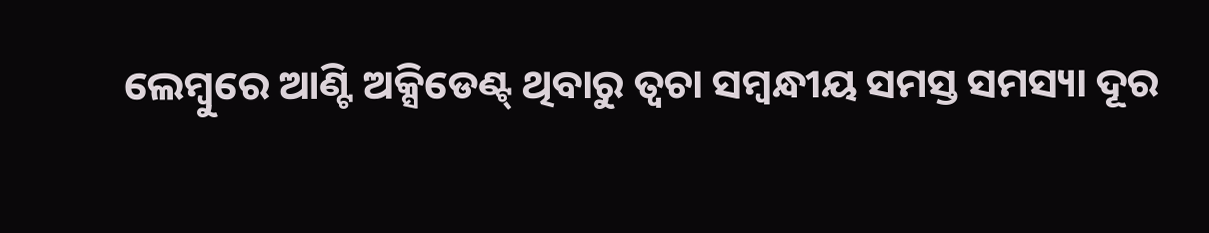ଲେମ୍ବୁରେ ଆଣ୍ଟି ଅକ୍ସିଡେଣ୍ଟ୍ ଥିବାରୁ ତ୍ୱଚା ସମ୍ବନ୍ଧୀୟ ସମସ୍ତ ସମସ୍ୟା ଦୂର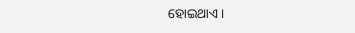ହୋଇଥାଏ ।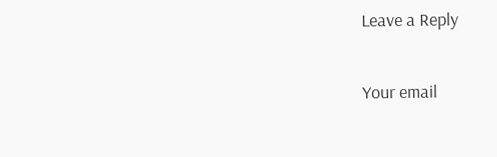Leave a Reply

Your email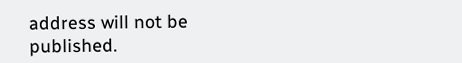address will not be published.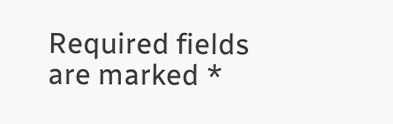Required fields are marked *